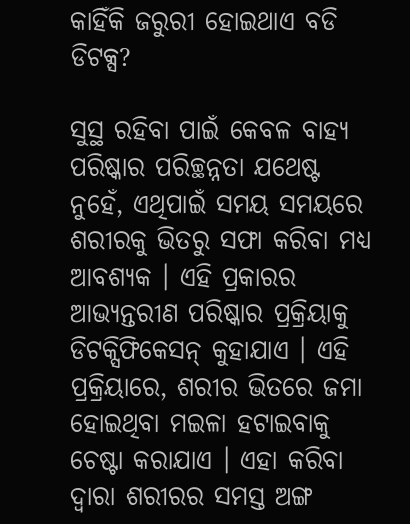କାହିଁକି ଜରୁରୀ ହୋଇଥାଏ ବଡି ଡିଟକ୍ସ?

ସୁସ୍ଥ ରହିବା ପାଇଁ କେବଳ ବାହ୍ୟ ପରିଷ୍କାର ପରିଚ୍ଛନ୍ନତା ଯଥେଷ୍ଟ ନୁହେଁ, ଏଥିପାଇଁ ସମୟ ସମୟରେ ଶରୀରକୁ ଭିତରୁ ସଫା କରିବା ମଧ୍ୟ ଆବଶ୍ୟକ । ଏହି ପ୍ରକାରର ଆଭ୍ୟନ୍ତରୀଣ ପରିଷ୍କାର ପ୍ରକ୍ରିୟାକୁ ଡିଟକ୍ସିଫିକେସନ୍ କୁହାଯାଏ । ଏହି ପ୍ରକ୍ରିୟାରେ, ଶରୀର ଭିତରେ ଜମା ହୋଇଥିବା ମଇଳା ହଟାଇବାକୁ ଚେଷ୍ଟା କରାଯାଏ । ଏହା କରିବା ଦ୍ୱାରା ଶରୀରର ସମସ୍ତ ଅଙ୍ଗ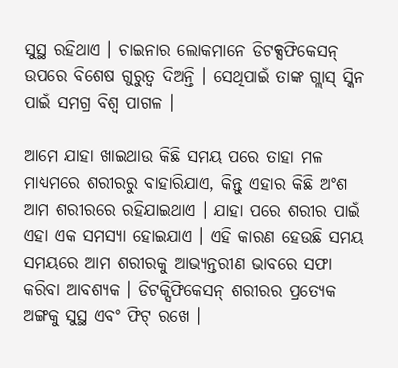ସୁସ୍ଥ ରହିଥାଏ । ଚାଇନାର ଲୋକମାନେ ଡିଟକ୍ସଫିକେସନ୍ ଉପରେ ବିଶେଷ ଗୁରୁତ୍ୱ ଦିଅନ୍ତି । ସେଥିପାଇଁ ତାଙ୍କ ଗ୍ଲାସ୍ ସ୍କିନ ପାଇଁ ସମଗ୍ର ବିଶ୍ୱ ପାଗଳ ।

ଆମେ ଯାହା ଖାଇଥାଉ କିଛି ସମୟ ପରେ ତାହା ମଳ ମାଧ୍ୟମରେ ଶରୀରରୁ ବାହାରିଯାଏ, କିନ୍ତୁ ଏହାର କିଛି ଅଂଶ ଆମ ଶରୀରରେ ରହିଯାଇଥାଏ । ଯାହା ପରେ ଶରୀର ପାଇଁ ଏହା ଏକ ସମସ୍ୟା ହୋଇଯାଏ । ଏହି କାରଣ ହେଉଛି ସମୟ ସମୟରେ ଆମ ଶରୀରକୁ ଆଭ୍ୟନ୍ତରୀଣ ଭାବରେ ସଫା କରିବା ଆବଶ୍ୟକ । ଡିଟକ୍ସିଫିକେସନ୍ ଶରୀରର ପ୍ରତ୍ୟେକ ଅଙ୍ଗକୁ ସୁସ୍ଥ ଏବଂ ଫିଟ୍ ରଖେ ।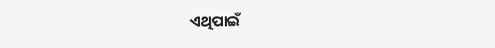ଏଥିପାଇଁ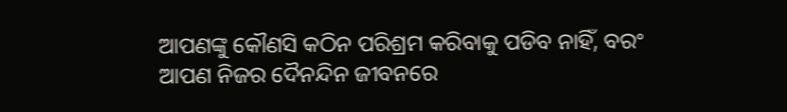ଆପଣଙ୍କୁ କୌଣସି କଠିନ ପରିଶ୍ରମ କରିବାକୁ ପଡିବ ନାହିଁ, ବରଂ ଆପଣ ନିଜର ଦୈନନ୍ଦିନ ଜୀବନରେ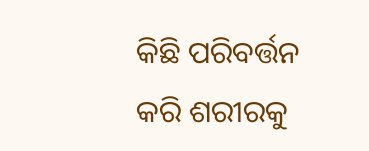କିଛି ପରିବର୍ତ୍ତନ କରି ଶରୀରକୁ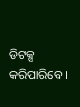ଡିଟକ୍ସ କରିପାରିବେ ।